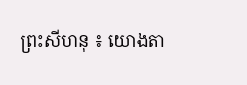ព្រះសីហនុ ៖ យោងតា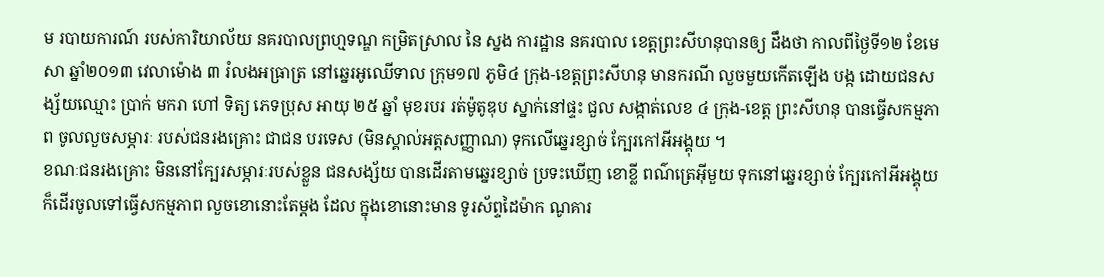ម របាយការណ៍ របស់ការិយាល័យ នគរបាលព្រហ្មទណ្ឌ កម្រិតស្រាល នៃ ស្នង ការដ្ឋាន នគរបាល ខេត្តព្រះសីហនុបានឲ្យ ដឹងថា កាលពីថ្ងៃទី១២ ខែមេសា ឆ្នាំ២០១៣ វេលាម៉ោង ៣ រំលងអធ្រាត្រ នៅឆ្នេរអូឈើទាល ក្រុម១៧ ភូមិ៤ ក្រុង-ខេត្តព្រះសីហនុ មានករណី លួចមួយកើតឡើង បង្ក ដោយជនសង្ស័យឈ្មោះ ប្រាក់ មករា ហៅ ទិត្យ ភេទប្រុស អាយុ ២៥ ឆ្នាំ មុខរបរ រត់ម៉ូតូឌុប ស្នាក់នៅផ្ទះ ជួល សង្កាត់លេខ ៤ ក្រុង-ខេត្ត ព្រះសីហនុ បានធ្វើសកម្មភាព ចូលលួចសម្ភារៈ របស់ជនរងគ្រោះ ជាជន បរទេស (មិនស្គាល់អត្តសញ្ញាណ) ទុកលើឆ្នេរខ្សាច់ ក្បែរកៅអីអង្គុយ ។
ខណៈជនរងគ្រោះ មិននៅក្បែរសម្ភារៈរបស់ខ្លួន ជនសង្ស័យ បានដើរតាមឆ្នេរខ្សាច់ ប្រទះឃើញ ខោខ្លី ពណ៌ត្រេអ៊ីមួយ ទុកនៅឆ្នេរខ្សាច់ ក្បែរកៅអីអង្គុយ ក៏ដើរចូលទៅធ្វើសកម្មភាព លួចខោនោះតែម្តង ដែល ក្នុងខោនោះមាន ទូរស័ព្ទដៃម៉ាក ណូគារ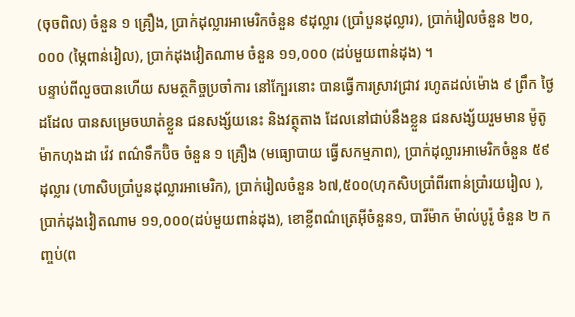(ចុចពិល) ចំនួន ១ គ្រឿង, ប្រាក់ដុល្លារអាមេរិកចំនួន ៩ដុល្លារ (ប្រាំបួនដុល្លារ), ប្រាក់រៀលចំនួន ២០,០០០ (ម្ភៃពាន់រៀល), ប្រាក់ដុងវៀតណាម ចំនួន ១១,០០០ (ដប់មួយពាន់ដុង) ។
បន្ទាប់ពីលួចបានហើយ សមត្ថកិច្ចប្រចាំការ នៅក្បែរនោះ បានធ្វើការស្រាវជ្រាវ រហូតដល់ម៉ោង ៩ ព្រឹក ថ្ងៃដដែល បានសម្រេចឃាត់ខ្លួន ជនសង្ស័យនេះ និងវត្ថុតាង ដែលនៅជាប់នឹងខ្លួន ជនសង្ស័យរួមមាន ម៉ូតូ ម៉ាកហុងដា វ៉េវ ពណ៌ទឹកប៊ិច ចំនួន ១ គ្រឿង (មធ្យោបាយ ធ្វើសកម្មភាព), ប្រាក់ដុល្លារអាមេរិកចំនួន ៥៩ ដុល្លារ (ហាសិបប្រាំបួនដុល្លារអាមេរិក), ប្រាក់រៀលចំនួន ៦៧,៥០០(ហុកសិបប្រាំពីរពាន់ប្រាំរយរៀល ), ប្រាក់ដុងវៀតណាម ១១,០០០(ដប់មួយពាន់ដុង), ខោខ្លីពណ៌ត្រេអ៊ីចំនួន១, បារីម៉ាក ម៉ាល់បូរ៉ូ ចំនួន ២ កញ្ចប់(ព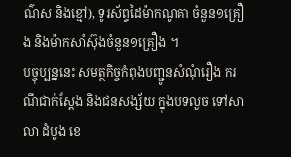ណ៌ស និងខ្មៅ), ទូរស័ព្ទដៃម៉ាកណូគា ចំនួន១គ្រឿង និងម៉ាកសាំស៊ុងចំនួន១គ្រឿង ។
បច្ចុប្បន្ននេះ សមត្ថកិច្ចកំពុងបញ្ជូនសំណុំរឿង ករណីជាក់ស្តែង និងជនសង្ស័យ ក្នុងបទលួច ទៅសាលា ដំបូង ខេ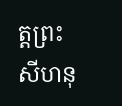ត្តព្រះសីហនុ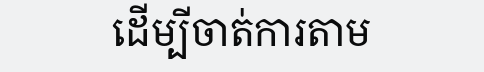ដើម្បីចាត់ការតាម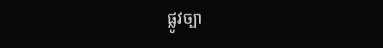ផ្លូវច្បា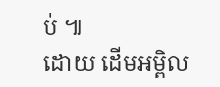ប់ ៕
ដោយ ដើមអម្ពិល